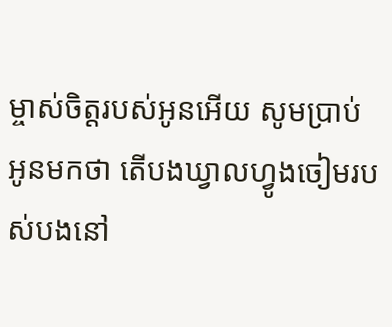ម្ចាស់ចិត្តរបស់អូនអើយ សូមប្រាប់អូនមកថា តើបងឃ្វាលហ្វូងចៀមរបស់បងនៅ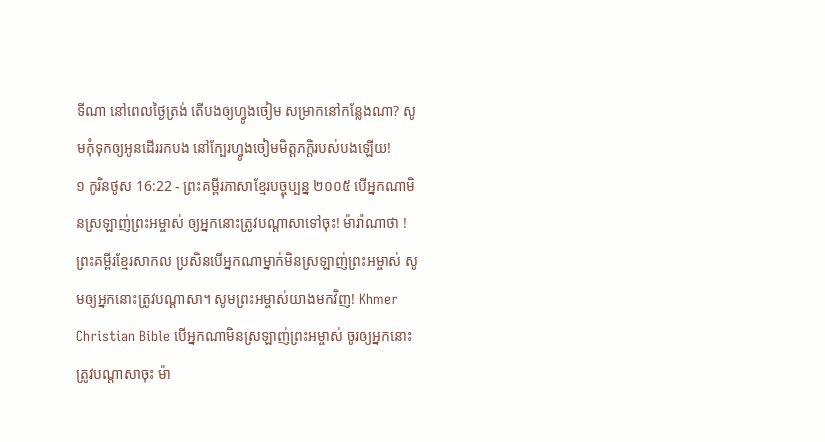ទីណា នៅពេលថ្ងៃត្រង់ តើបងឲ្យហ្វូងចៀម សម្រាកនៅកន្លែងណា? សូមកុំទុកឲ្យអូនដើររកបង នៅក្បែរហ្វូងចៀមមិត្តភក្ដិរបស់បងឡើយ!
១ កូរិនថូស 16:22 - ព្រះគម្ពីរភាសាខ្មែរបច្ចុប្បន្ន ២០០៥ បើអ្នកណាមិនស្រឡាញ់ព្រះអម្ចាស់ ឲ្យអ្នកនោះត្រូវបណ្ដាសាទៅចុះ! ម៉ារ៉ាណាថា ! ព្រះគម្ពីរខ្មែរសាកល ប្រសិនបើអ្នកណាម្នាក់មិនស្រឡាញ់ព្រះអម្ចាស់ សូមឲ្យអ្នកនោះត្រូវបណ្ដាសា។ សូមព្រះអម្ចាស់យាងមកវិញ! Khmer Christian Bible បើអ្នកណាមិនស្រឡាញ់ព្រះអម្ចាស់ ចូរឲ្យអ្នកនោះត្រូវបណ្តាសាចុះ ម៉ា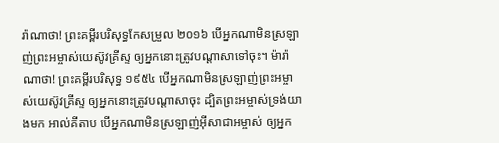រ៉ាណាថា! ព្រះគម្ពីរបរិសុទ្ធកែសម្រួល ២០១៦ បើអ្នកណាមិនស្រឡាញ់ព្រះអម្ចាស់យេស៊ូវគ្រីស្ទ ឲ្យអ្នកនោះត្រូវបណ្តាសាទៅចុះ។ ម៉ារ៉ាណាថា! ព្រះគម្ពីរបរិសុទ្ធ ១៩៥៤ បើអ្នកណាមិនស្រឡាញ់ព្រះអម្ចាស់យេស៊ូវគ្រីស្ទ ឲ្យអ្នកនោះត្រូវបណ្តាសាចុះ ដ្បិតព្រះអម្ចាស់ទ្រង់យាងមក អាល់គីតាប បើអ្នកណាមិនស្រឡាញ់អ៊ីសាជាអម្ចាស់ ឲ្យអ្នក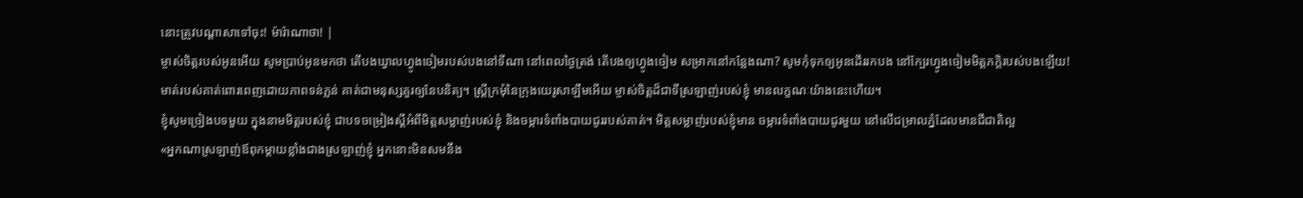នោះត្រូវបណ្ដាសាទៅចុះ! ម៉ារ៉ាណាថា! |
ម្ចាស់ចិត្តរបស់អូនអើយ សូមប្រាប់អូនមកថា តើបងឃ្វាលហ្វូងចៀមរបស់បងនៅទីណា នៅពេលថ្ងៃត្រង់ តើបងឲ្យហ្វូងចៀម សម្រាកនៅកន្លែងណា? សូមកុំទុកឲ្យអូនដើររកបង នៅក្បែរហ្វូងចៀមមិត្តភក្ដិរបស់បងឡើយ!
មាត់របស់គាត់ពោរពេញដោយភាពទន់ភ្លន់ គាត់ជាមនុស្សគួរឲ្យនែបនិត្យ។ ស្ត្រីក្រមុំនៃក្រុងយេរូសាឡឹមអើយ ម្ចាស់ចិត្តដ៏ជាទីស្រឡាញ់របស់ខ្ញុំ មានលក្ខណៈយ៉ាងនេះហើយ។
ខ្ញុំសូមច្រៀងបទមួយ ក្នុងនាមមិត្តរបស់ខ្ញុំ ជាបទចម្រៀងស្ដីអំពីមិត្តសម្លាញ់របស់ខ្ញុំ និងចម្ការទំពាំងបាយជូររបស់គាត់។ មិត្តសម្លាញ់របស់ខ្ញុំមាន ចម្ការទំពាំងបាយជូរមួយ នៅលើជម្រាលភ្នំដែលមានជីជាតិល្អ
«អ្នកណាស្រឡាញ់ឪពុកម្ដាយខ្លាំងជាងស្រឡាញ់ខ្ញុំ អ្នកនោះមិនសមនឹង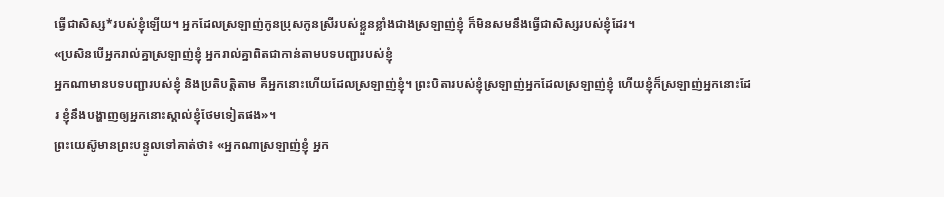ធ្វើជាសិស្ស*របស់ខ្ញុំឡើយ។ អ្នកដែលស្រឡាញ់កូនប្រុសកូនស្រីរបស់ខ្លួនខ្លាំងជាងស្រឡាញ់ខ្ញុំ ក៏មិនសមនឹងធ្វើជាសិស្សរបស់ខ្ញុំដែរ។
«ប្រសិនបើអ្នករាល់គ្នាស្រឡាញ់ខ្ញុំ អ្នករាល់គ្នាពិតជាកាន់តាមបទបញ្ជារបស់ខ្ញុំ
អ្នកណាមានបទបញ្ជារបស់ខ្ញុំ និងប្រតិបត្តិតាម គឺអ្នកនោះហើយដែលស្រឡាញ់ខ្ញុំ។ ព្រះបិតារបស់ខ្ញុំស្រឡាញ់អ្នកដែលស្រឡាញ់ខ្ញុំ ហើយខ្ញុំក៏ស្រឡាញ់អ្នកនោះដែរ ខ្ញុំនឹងបង្ហាញឲ្យអ្នកនោះស្គាល់ខ្ញុំថែមទៀតផង»។
ព្រះយេស៊ូមានព្រះបន្ទូលទៅគាត់ថា៖ «អ្នកណាស្រឡាញ់ខ្ញុំ អ្នក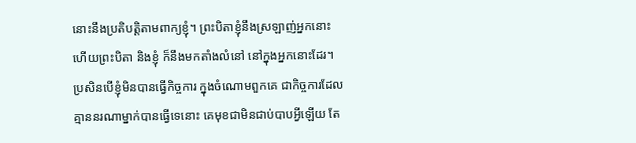នោះនឹងប្រតិបត្តិតាមពាក្យខ្ញុំ។ ព្រះបិតាខ្ញុំនឹងស្រឡាញ់អ្នកនោះ ហើយព្រះបិតា និងខ្ញុំ ក៏នឹងមកតាំងលំនៅ នៅក្នុងអ្នកនោះដែរ។
ប្រសិនបើខ្ញុំមិនបានធ្វើកិច្ចការ ក្នុងចំណោមពួកគេ ជាកិច្ចការដែលគ្មាននរណាម្នាក់បានធ្វើទេនោះ គេមុខជាមិនជាប់បាបអ្វីឡើយ តែ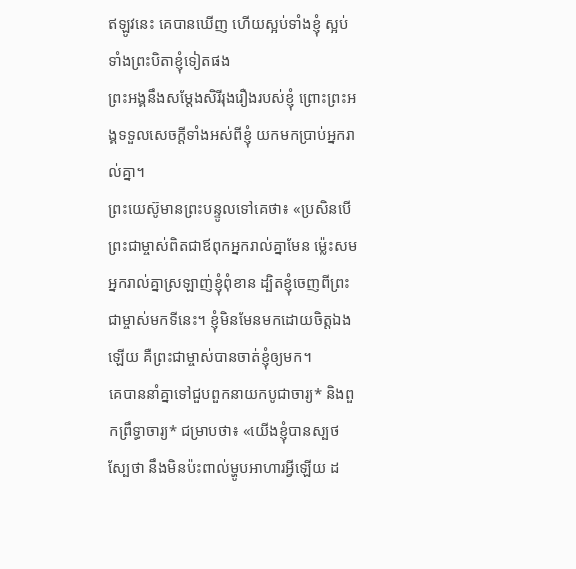ឥឡូវនេះ គេបានឃើញ ហើយស្អប់ទាំងខ្ញុំ ស្អប់ទាំងព្រះបិតាខ្ញុំទៀតផង
ព្រះអង្គនឹងសម្តែងសិរីរុងរឿងរបស់ខ្ញុំ ព្រោះព្រះអង្គទទួលសេចក្ដីទាំងអស់ពីខ្ញុំ យកមកប្រាប់អ្នករាល់គ្នា។
ព្រះយេស៊ូមានព្រះបន្ទូលទៅគេថា៖ «ប្រសិនបើព្រះជាម្ចាស់ពិតជាឪពុកអ្នករាល់គ្នាមែន ម៉្លេះសមអ្នករាល់គ្នាស្រឡាញ់ខ្ញុំពុំខាន ដ្បិតខ្ញុំចេញពីព្រះជាម្ចាស់មកទីនេះ។ ខ្ញុំមិនមែនមកដោយចិត្តឯងឡើយ គឺព្រះជាម្ចាស់បានចាត់ខ្ញុំឲ្យមក។
គេបាននាំគ្នាទៅជួបពួកនាយកបូជាចារ្យ* និងពួកព្រឹទ្ធាចារ្យ* ជម្រាបថា៖ «យើងខ្ញុំបានស្បថស្បែថា នឹងមិនប៉ះពាល់ម្ហូបអាហារអ្វីឡើយ ដ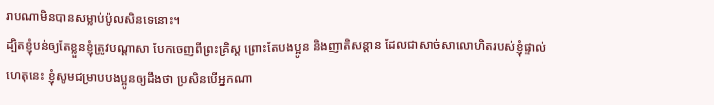រាបណាមិនបានសម្លាប់ប៉ូលសិនទេនោះ។
ដ្បិតខ្ញុំបន់ឲ្យតែខ្លួនខ្ញុំត្រូវបណ្ដាសា បែកចេញពីព្រះគ្រិស្ត ព្រោះតែបងប្អូន និងញាតិសន្ដាន ដែលជាសាច់សាលោហិតរបស់ខ្ញុំផ្ទាល់
ហេតុនេះ ខ្ញុំសូមជម្រាបបងប្អូនឲ្យដឹងថា ប្រសិនបើអ្នកណា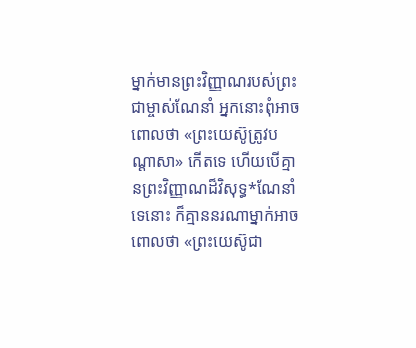ម្នាក់មានព្រះវិញ្ញាណរបស់ព្រះជាម្ចាស់ណែនាំ អ្នកនោះពុំអាចពោលថា «ព្រះយេស៊ូត្រូវបណ្ដាសា» កើតទេ ហើយបើគ្មានព្រះវិញ្ញាណដ៏វិសុទ្ធ*ណែនាំទេនោះ ក៏គ្មាននរណាម្នាក់អាចពោលថា «ព្រះយេស៊ូជា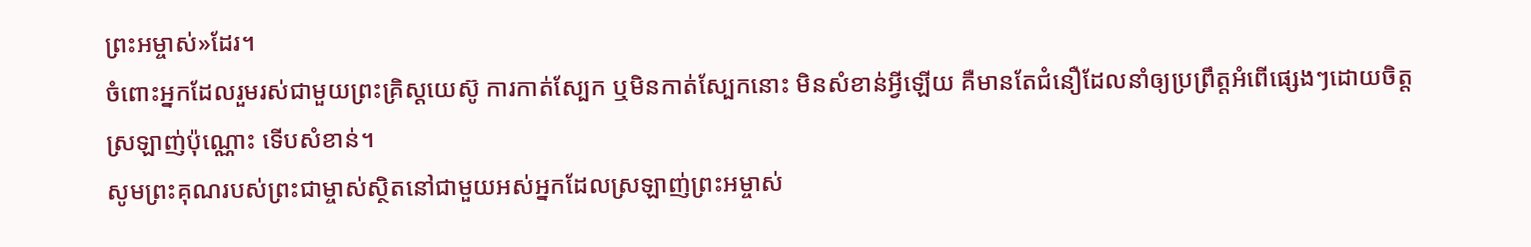ព្រះអម្ចាស់»ដែរ។
ចំពោះអ្នកដែលរួមរស់ជាមួយព្រះគ្រិស្តយេស៊ូ ការកាត់ស្បែក ឬមិនកាត់ស្បែកនោះ មិនសំខាន់អ្វីឡើយ គឺមានតែជំនឿដែលនាំឲ្យប្រព្រឹត្តអំពើផ្សេងៗដោយចិត្តស្រឡាញ់ប៉ុណ្ណោះ ទើបសំខាន់។
សូមព្រះគុណរបស់ព្រះជាម្ចាស់ស្ថិតនៅជាមួយអស់អ្នកដែលស្រឡាញ់ព្រះអម្ចាស់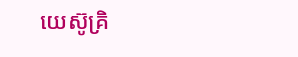យេស៊ូគ្រិ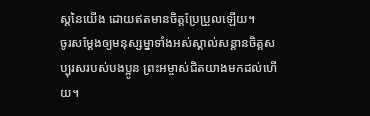ស្តនៃយើង ដោយឥតមានចិត្តប្រែប្រួលឡើយ។
ចូរសម្តែងឲ្យមនុស្សម្នាទាំងអស់ស្គាល់សន្ដានចិត្តសប្បុរសរបស់បងប្អូន ព្រះអម្ចាស់ជិតយាងមកដល់ហើយ។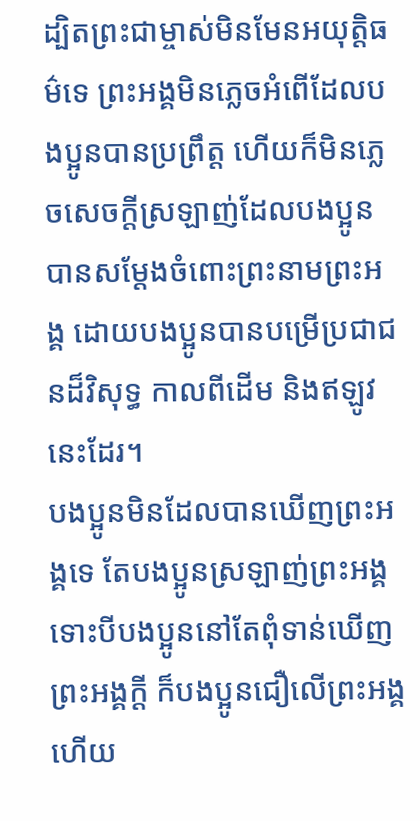ដ្បិតព្រះជាម្ចាស់មិនមែនអយុត្ដិធម៌ទេ ព្រះអង្គមិនភ្លេចអំពើដែលបងប្អូនបានប្រព្រឹត្ត ហើយក៏មិនភ្លេចសេចក្ដីស្រឡាញ់ដែលបងប្អូនបានសម្តែងចំពោះព្រះនាមព្រះអង្គ ដោយបងប្អូនបានបម្រើប្រជាជនដ៏វិសុទ្ធ កាលពីដើម និងឥឡូវនេះដែរ។
បងប្អូនមិនដែលបានឃើញព្រះអង្គទេ តែបងប្អូនស្រឡាញ់ព្រះអង្គ ទោះបីបងប្អូននៅតែពុំទាន់ឃើញព្រះអង្គក្ដី ក៏បងប្អូនជឿលើព្រះអង្គ ហើយ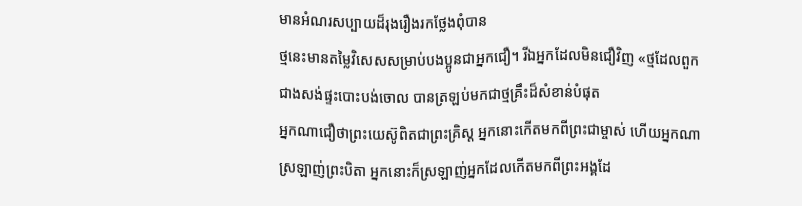មានអំណរសប្បាយដ៏រុងរឿងរកថ្លែងពុំបាន
ថ្មនេះមានតម្លៃវិសេសសម្រាប់បងប្អូនជាអ្នកជឿ។ រីឯអ្នកដែលមិនជឿវិញ «ថ្មដែលពួកជាងសង់ផ្ទះបោះបង់ចោល បានត្រឡប់មកជាថ្មគ្រឹះដ៏សំខាន់បំផុត
អ្នកណាជឿថាព្រះយេស៊ូពិតជាព្រះគ្រិស្ត អ្នកនោះកើតមកពីព្រះជាម្ចាស់ ហើយអ្នកណាស្រឡាញ់ព្រះបិតា អ្នកនោះក៏ស្រឡាញ់អ្នកដែលកើតមកពីព្រះអង្គដែ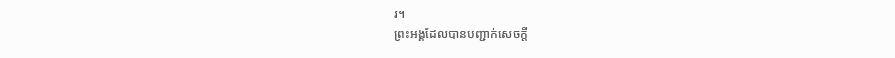រ។
ព្រះអង្គដែលបានបញ្ជាក់សេចក្ដី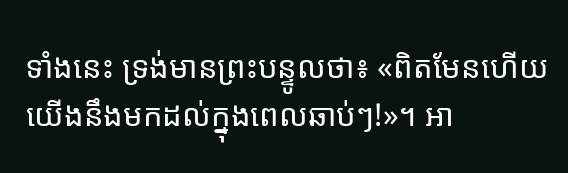ទាំងនេះ ទ្រង់មានព្រះបន្ទូលថា៖ «ពិតមែនហើយ យើងនឹងមកដល់ក្នុងពេលឆាប់ៗ!»។ អា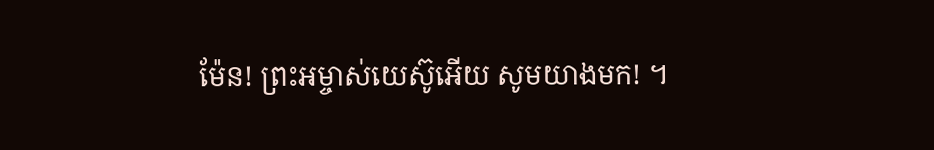ម៉ែន! ព្រះអម្ចាស់យេស៊ូអើយ សូមយាងមក! ។